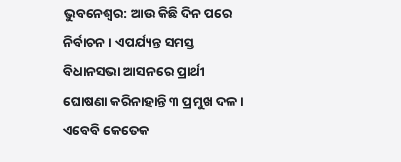ଭୁବନେଶ୍ବର: ଆଉ କିଛି ଦିନ ପରେ ନିର୍ବାଚନ । ଏପର୍ଯ୍ୟନ୍ତ ସମସ୍ତ ବିଧାନସଭା ଆସନରେ ପ୍ରାର୍ଥୀ ଘୋଷଣା କରିନାହାନ୍ତି ୩ ପ୍ରମୁଖ ଦଳ । ଏବେବି କେତେକ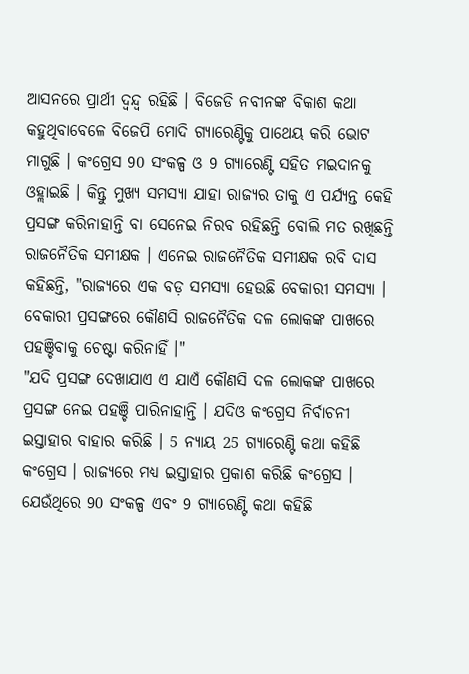ଆସନରେ ପ୍ରାର୍ଥୀ ଦ୍ବନ୍ଦ୍ବ ରହିଛି । ବିଜେଡି ନବୀନଙ୍କ ବିକାଶ କଥା କହୁଥିବାବେଳେ ବିଜେପି ମୋଦି ଗ୍ୟାରେଣ୍ଟିକୁ ପାଥେୟ କରି ଭୋଟ ମାଗୁଛି । କଂଗ୍ରେସ 90 ସଂକଳ୍ପ ଓ 9 ଗ୍ୟାରେଣ୍ଟି ସହିତ ମଇଦାନକୁ ଓହ୍ଲାଇଛି । କିନ୍ତୁ ମୁଖ୍ୟ ସମସ୍ୟା ଯାହା ରାଜ୍ୟର ତାକୁ ଏ ପର୍ଯ୍ୟନ୍ତ କେହି ପ୍ରସଙ୍ଗ କରିନାହାନ୍ତି ବା ସେନେଇ ନିରବ ରହିଛନ୍ତି ବୋଲି ମତ ରଖିଛନ୍ତି ରାଜନୈତିକ ସମୀକ୍ଷକ । ଏନେଇ ରାଜନୈତିକ ସମୀକ୍ଷକ ରବି ଦାସ କହିଛନ୍ତି, "ରାଜ୍ୟରେ ଏକ ବଡ଼ ସମସ୍ୟା ହେଉଛି ବେକାରୀ ସମସ୍ୟା । ବେକାରୀ ପ୍ରସଙ୍ଗରେ କୌଣସି ରାଜନୈତିକ ଦଳ ଲୋକଙ୍କ ପାଖରେ ପହଞ୍ଚିବାକୁ ଚେଷ୍ଟା କରିନାହିଁ ।"
"ଯଦି ପ୍ରସଙ୍ଗ ଦେଖାଯାଏ ଏ ଯାଏଁ କୌଣସି ଦଳ ଲୋକଙ୍କ ପାଖରେ ପ୍ରସଙ୍ଗ ନେଇ ପହଞ୍ଚି ପାରିନାହାନ୍ତି । ଯଦିଓ କଂଗ୍ରେସ ନିର୍ବାଚନୀ ଇସ୍ତାହାର ବାହାର କରିଛି । 5 ନ୍ୟାୟ 25 ଗ୍ୟାରେଣ୍ଟି କଥା କହିଛି କଂଗ୍ରେସ । ରାଜ୍ୟରେ ମଧ୍ୟ ଇସ୍ତାହାର ପ୍ରକାଶ କରିଛି କଂଗ୍ରେସ । ଯେଉଁଥିରେ 90 ସଂକଳ୍ପ ଏବଂ 9 ଗ୍ୟାରେଣ୍ଟି କଥା କହିଛି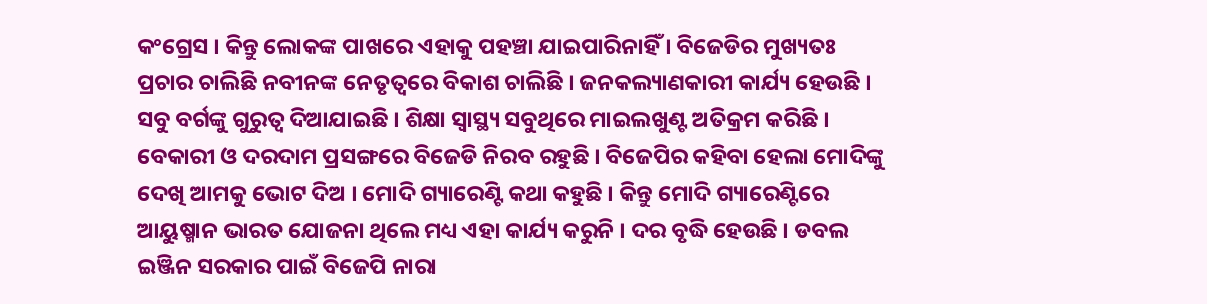କଂଗ୍ରେସ । କିନ୍ତୁ ଲୋକଙ୍କ ପାଖରେ ଏହାକୁ ପହଞ୍ଚା ଯାଇପାରିନାହିଁ । ବିଜେଡିର ମୁଖ୍ୟତଃ ପ୍ରଚାର ଚାଲିଛି ନବୀନଙ୍କ ନେତୃତ୍ବରେ ବିକାଶ ଚାଲିଛି । ଜନକଲ୍ୟାଣକାରୀ କାର୍ଯ୍ୟ ହେଉଛି । ସବୁ ବର୍ଗଙ୍କୁ ଗୁରୁତ୍ବ ଦିଆଯାଇଛି । ଶିକ୍ଷା ସ୍ବାସ୍ଥ୍ୟ ସବୁଥିରେ ମାଇଲଖୁଣ୍ଟ ଅତିକ୍ରମ କରିଛି । ବେକାରୀ ଓ ଦରଦାମ ପ୍ରସଙ୍ଗରେ ବିଜେଡି ନିରବ ରହୁଛି । ବିଜେପିର କହିବା ହେଲା ମୋଦିଙ୍କୁ ଦେଖି ଆମକୁ ଭୋଟ ଦିଅ । ମୋଦି ଗ୍ୟାରେଣ୍ଟି କଥା କହୁଛି । କିନ୍ତୁ ମୋଦି ଗ୍ୟାରେଣ୍ଟିରେ ଆୟୁଷ୍ମାନ ଭାରତ ଯୋଜନା ଥିଲେ ମଧ୍ୟ ଏହା କାର୍ଯ୍ୟ କରୁନି । ଦର ବୃଦ୍ଧି ହେଉଛି । ଡବଲ ଇଞ୍ଜିନ ସରକାର ପାଇଁ ବିଜେପି ନାରା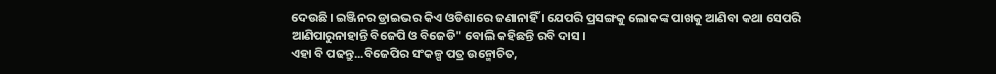ଦେଉଛି । ଇଞ୍ଜିନର ଡ୍ରାଇଭର କିଏ ଓଡିଶାରେ ଜଣାନାହିଁ । ଯେପରି ପ୍ରସଙ୍ଗକୁ ଲୋକଙ୍କ ପାଖକୁ ଆଣିବା କଥା ସେପରି ଆଣିପାରୁନାହାନ୍ତି ବିଜେପି ଓ ବିଜେଡି" ବୋଲି କହିଛନ୍ତି ରବି ଦାସ ।
ଏହା ବି ପଢନ୍ତୁ...ବିଜେପିର ସଂକଳ୍ପ ପତ୍ର ଉନ୍ମୋଚିତ,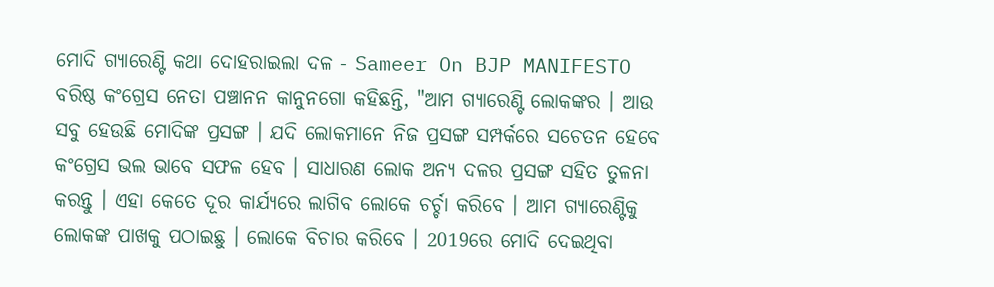ମୋଦି ଗ୍ୟାରେଣ୍ଟି କଥା ଦୋହରାଇଲା ଦଳ - Sameer On BJP MANIFESTO
ବରିଷ୍ଠ କଂଗ୍ରେସ ନେତା ପଞ୍ଚାନନ କାନୁନଗୋ କହିଛନ୍ତି, "ଆମ ଗ୍ୟାରେଣ୍ଟି ଲୋକଙ୍କର । ଆଉ ସବୁ ହେଉଛି ମୋଦିଙ୍କ ପ୍ରସଙ୍ଗ । ଯଦି ଲୋକମାନେ ନିଜ ପ୍ରସଙ୍ଗ ସମ୍ପର୍କରେ ସଚେତନ ହେବେ କଂଗ୍ରେସ ଭଲ ଭାବେ ସଫଳ ହେବ । ସାଧାରଣ ଲୋକ ଅନ୍ୟ ଦଳର ପ୍ରସଙ୍ଗ ସହିତ ତୁଳନା କରନ୍ତୁ । ଏହା କେତେ ଦୂର କାର୍ଯ୍ୟରେ ଲାଗିବ ଲୋକେ ଚର୍ଚ୍ଚା କରିବେ । ଆମ ଗ୍ୟାରେଣ୍ଟିକୁ ଲୋକଙ୍କ ପାଖକୁ ପଠାଇଛୁ । ଲୋକେ ବିଚାର କରିବେ । 2019ରେ ମୋଦି ଦେଇଥିବା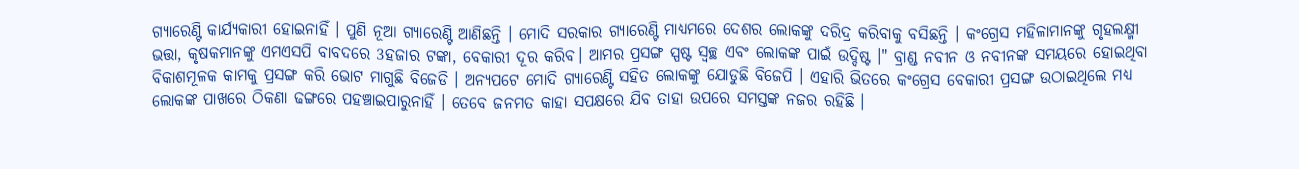ଗ୍ୟାରେଣ୍ଟି କାର୍ଯ୍ୟକାରୀ ହୋଇନାହିଁ । ପୁଣି ନୂଆ ଗ୍ୟାରେଣ୍ଟି ଆଣିଛନ୍ତି । ମୋଦି ସରକାର ଗ୍ୟାରେଣ୍ଟି ମାଧ୍ୟମରେ ଦେଶର ଲୋକଙ୍କୁ ଦରିଦ୍ର କରିବାକୁ ବସିଛନ୍ତି । କଂଗ୍ରେସ ମହିଳାମାନଙ୍କୁ ଗୃହଲକ୍ଷ୍ମୀ ଭତ୍ତା, କୃଷକମାନଙ୍କୁ ଏମଏସପି ବାବଦରେ 3ହଜାର ଟଙ୍କା, ବେକାରୀ ଦୂର କରିବ। ଆମର ପ୍ରସଙ୍ଗ ସ୍ପଷ୍ଟ ସ୍ବଚ୍ଛ ଏବଂ ଲୋକଙ୍କ ପାଇଁ ଉଦ୍ଦିଷ୍ଟ ।" ବ୍ରାଣ୍ଡ ନବୀନ ଓ ନବୀନଙ୍କ ସମୟରେ ହୋଇଥିବା ବିକାଶମୂଳକ କାମକୁ ପ୍ରସଙ୍ଗ କରି ଭୋଟ ମାଗୁଛି ବିଜେଡି । ଅନ୍ୟପଟେ ମୋଦି ଗ୍ୟାରେଣ୍ଟି ସହିତ ଲୋକଙ୍କୁ ଯୋଡୁଛି ବିଜେପି । ଏହାରି ଭିତରେ କଂଗ୍ରେସ ବେକାରୀ ପ୍ରସଙ୍ଗ ଉଠାଇଥିଲେ ମଧ୍ୟ ଲୋକଙ୍କ ପାଖରେ ଠିକଣା ଢଙ୍ଗରେ ପହଞ୍ଚାଇପାରୁନାହିଁ । ତେବେ ଜନମତ କାହା ସପକ୍ଷରେ ଯିବ ତାହା ଉପରେ ସମସ୍ତଙ୍କ ନଜର ରହିଛି ।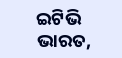ଇଟିଭି ଭାରତ,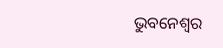ଭୁବନେଶ୍ବର